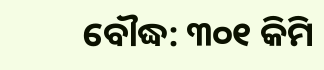ବୌଦ୍ଧ: ୩୦୧ କିମି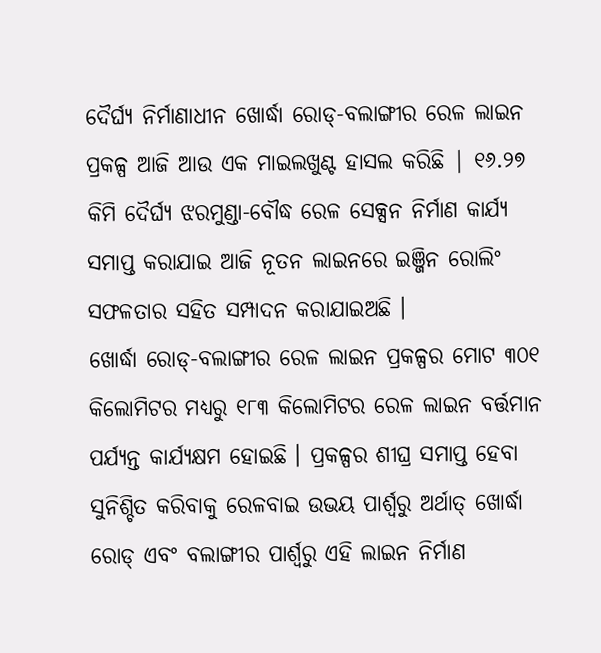ଦୈର୍ଘ୍ୟ ନିର୍ମାଣାଧୀନ ଖୋର୍ଦ୍ଧା ରୋଡ୍-ବଲାଙ୍ଗୀର ରେଳ ଲାଇନ ପ୍ରକଳ୍ପ ଆଜି ଆଉ ଏକ ମାଇଲଖୁଣ୍ଟ ହାସଲ କରିଛି | ୧୬.୨୭ କିମି ଦୈର୍ଘ୍ୟ ଝରମୁଣ୍ଡା-ବୌଦ୍ଧ ରେଳ ସେକ୍ସନ ନିର୍ମାଣ କାର୍ଯ୍ୟ ସମାପ୍ତ କରାଯାଇ ଆଜି ନୂତନ ଲାଇନରେ ଇଞ୍ଜିନ ରୋଲିଂ ସଫଳତାର ସହିତ ସମ୍ପାଦନ କରାଯାଇଅଛି ।
ଖୋର୍ଦ୍ଧା ରୋଡ୍-ବଲାଙ୍ଗୀର ରେଳ ଲାଇନ ପ୍ରକଳ୍ପର ମୋଟ ୩୦୧ କିଲୋମିଟର ମଧ୍ୟରୁ ୧୮୩ କିଲୋମିଟର ରେଳ ଲାଇନ ବର୍ତ୍ତମାନ ପର୍ଯ୍ୟନ୍ତ କାର୍ଯ୍ୟକ୍ଷମ ହୋଇଛି । ପ୍ରକଳ୍ପର ଶୀଘ୍ର ସମାପ୍ତ ହେବା ସୁନିଶ୍ଚିତ କରିବାକୁ ରେଳବାଇ ଉଭୟ ପାର୍ଶ୍ୱରୁ ଅର୍ଥାତ୍ ଖୋର୍ଦ୍ଧା ରୋଡ୍ ଏବଂ ବଲାଙ୍ଗୀର ପାର୍ଶ୍ୱରୁ ଏହି ଲାଇନ ନିର୍ମାଣ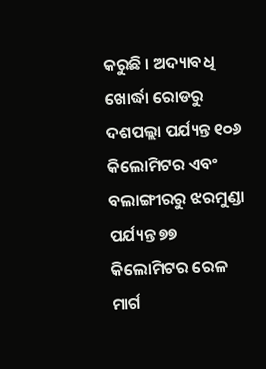କରୁଛି । ଅଦ୍ୟାବଧି ଖୋର୍ଦ୍ଧା ରୋଡରୁ ଦଶପଲ୍ଲା ପର୍ଯ୍ୟନ୍ତ ୧୦୬ କିଲୋମିଟର ଏବଂ ବଲାଙ୍ଗୀରରୁ ଝରମୁଣ୍ଡା ପର୍ଯ୍ୟନ୍ତ ୭୭ କିଲୋମିଟର ରେଳ ମାର୍ଗ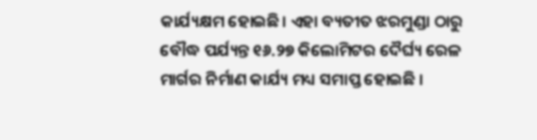କାର୍ଯ୍ୟକ୍ଷମ ହୋଇଛି। ଏହା ବ୍ୟତୀତ ଝରମୁଣ୍ଡା ଠାରୁ ବୌଦ୍ଧ ପର୍ଯ୍ୟନ୍ତ ୧୬.୨୭ କିଲୋମିଟର ଦୈର୍ଘ୍ୟ ରେଳ ମାର୍ଗର ନିର୍ମାଣ କାର୍ଯ୍ୟ ମଧ୍ୟ ସମାପ୍ତ ହୋଇଛି ।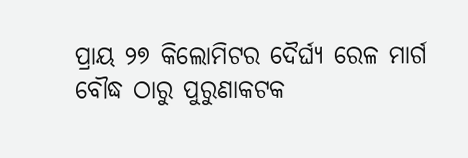ପ୍ରାୟ ୨୭ କିଲୋମିଟର ଦୈର୍ଘ୍ୟ ରେଳ ମାର୍ଗ ବୌଦ୍ଧ ଠାରୁ ପୁରୁଣାକଟକ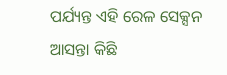ପର୍ଯ୍ୟନ୍ତ ଏହି ରେଳ ସେକ୍ସନ ଆସନ୍ତା କିଛି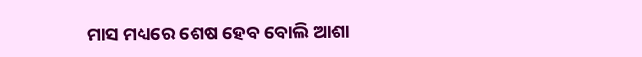ମାସ ମଧ୍ୟରେ ଶେଷ ହେବ ବୋଲି ଆଶା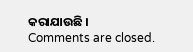କରାଯାଉଛି ।
Comments are closed.